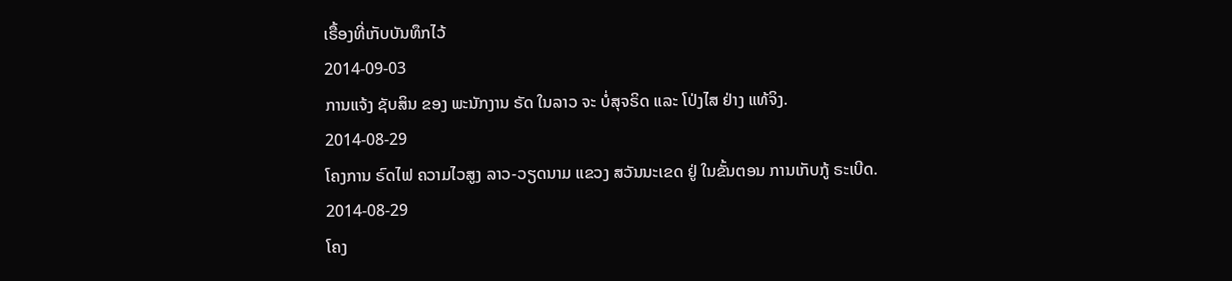ເຣື້ອງທີ່ເກັບບັນທຶກໄວ້
2014-09-03
ການແຈ້ງ ຊັບສິນ ຂອງ ພະນັກງານ ຣັດ ໃນລາວ ຈະ ບໍ່ສຸຈຣິດ ແລະ ໂປ່ງໄສ ຢ່າງ ແທ້ຈິງ.
2014-08-29
ໂຄງການ ຣົດໄຟ ຄວາມໄວສູງ ລາວ-ວຽດນາມ ແຂວງ ສວັນນະເຂດ ຢູ່ ໃນຂັ້ນຕອນ ການເກັບກູ້ ຣະເບີດ.
2014-08-29
ໂຄງ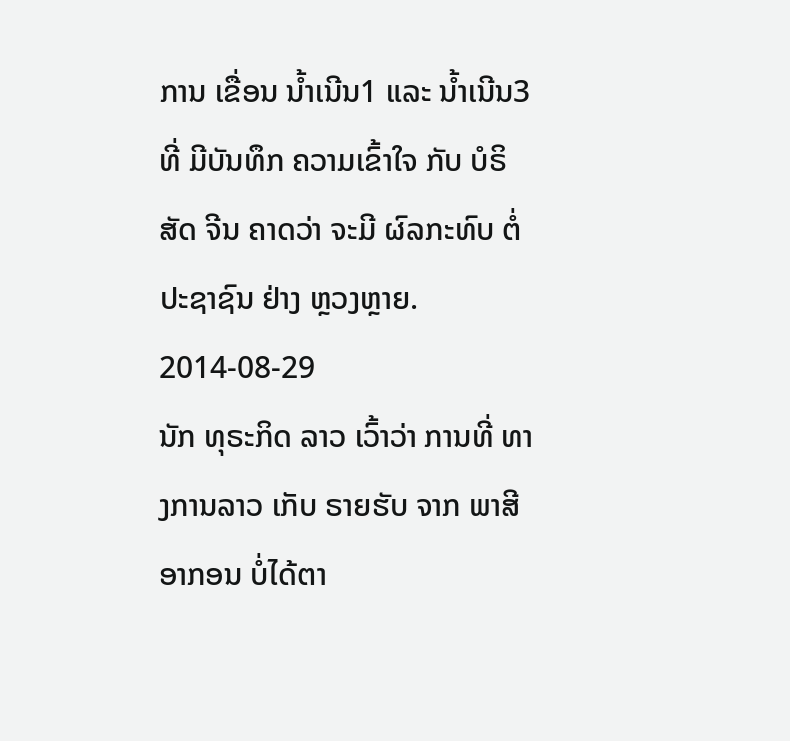ການ ເຂື່ອນ ນ້ຳເນີນ1 ແລະ ນ້ຳເນີນ3 ທີ່ ມີບັນທຶກ ຄວາມເຂົ້າໃຈ ກັບ ບໍຣິສັດ ຈີນ ຄາດວ່າ ຈະມີ ຜົລກະທົບ ຕໍ່ ປະຊາຊົນ ຢ່າງ ຫຼວງຫຼາຍ.
2014-08-29
ນັກ ທຸຣະກິດ ລາວ ເວົ້າວ່າ ການທີ່ ທາງການລາວ ເກັບ ຣາຍຮັບ ຈາກ ພາສີ ອາກອນ ບໍ່ໄດ້ຕາ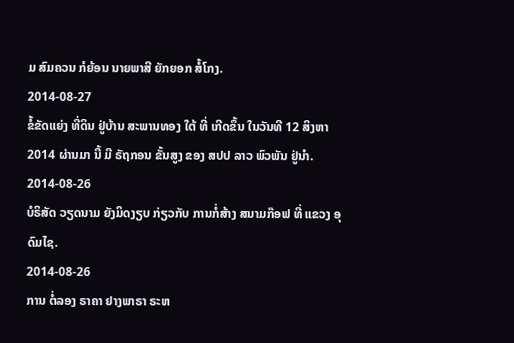ມ ສົມຄວນ ກໍຍ້ອນ ນາຍພາສີ ຍັກຍອກ ສໍ້ໂກງ.
2014-08-27
ຂໍ້ຂັດແຍ່ງ ທີ່ດິນ ຢູ່ບ້ານ ສະພານທອງ ໃຕ້ ທີ່ ເກີດຂຶ້ນ ໃນວັນທີ 12 ສິງຫາ 2014 ຜ່ານມາ ນີ້ ມີ ຣັຖກອນ ຂັ້ນສູງ ຂອງ ສປປ ລາວ ພົວພັນ ຢູ່ນຳ.
2014-08-26
ບໍຣິສັດ ວຽດນາມ ຍັງມິດງຽບ ກ່ຽວກັບ ການກໍ່ສ້າງ ສນາມກ໊ອຟ ທີ່ ແຂວງ ອຸດົມໄຊ.
2014-08-26
ການ ຕໍ່ລອງ ຣາຄາ ຢາງພາຣາ ຣະຫ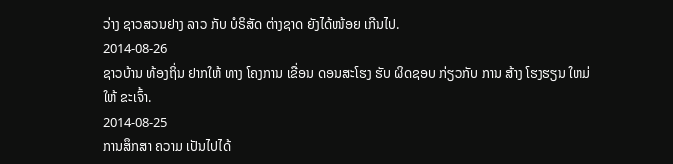ວ່າງ ຊາວສວນຢາງ ລາວ ກັບ ບໍຣິສັດ ຕ່າງຊາດ ຍັງໄດ້ໜ້ອຍ ເກີນໄປ.
2014-08-26
ຊາວບ້ານ ທ້ອງຖິ່ນ ຢາກໃຫ້ ທາງ ໂຄງການ ເຂື່ອນ ດອນສະໂຮງ ຮັບ ຜິດຊອບ ກ່ຽວກັບ ການ ສ້າງ ໂຮງຮຽນ ໃຫມ່ ໃຫ້ ຂະເຈົ້າ.
2014-08-25
ການສຶກສາ ຄວາມ ເປັນໄປໄດ້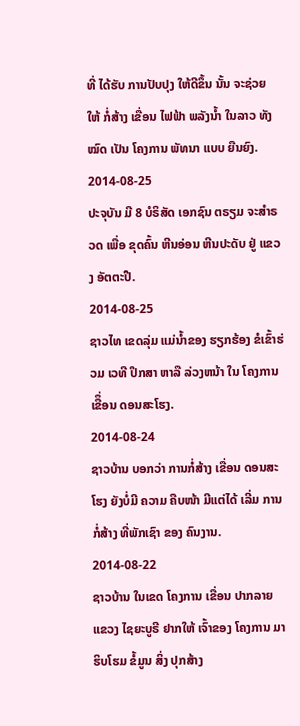ທີ່ ໄດ້ຮັບ ການປັບປຸງ ໃຫ້ດີຂຶ້ນ ນັ້ນ ຈະຊ່ວຍ ໃຫ້ ກໍ່ສ້າງ ເຂື່ອນ ໄຟຟ້າ ພລັງນ້ຳ ໃນລາວ ທັງໝົດ ເປັນ ໂຄງການ ພັທນາ ແບບ ຍືນຍົງ.
2014-08-25
ປະຈຸບັນ ມີ 8 ບໍຣິສັດ ເອກຊົນ ຕຣຽມ ຈະສຳຣວດ ເພື່ອ ຂຸດຄົ້ນ ຫີນອ່ອນ ຫີນປະດັບ ຢູ່ ແຂວງ ອັຕຕະປື.
2014-08-25
ຊາວໄທ ເຂດລຸ່ມ ແມ່ນໍ້າຂອງ ຮຽກຮ້ອງ ຂໍເຂົ້າຮ່ວມ ເວທີ ປຶກສາ ຫາລື ລ່ວງຫນ້າ ໃນ ໂຄງການ ເຂືຶ່ອນ ດອນສະໂຮງ.
2014-08-24
ຊາວບ້ານ ບອກວ່າ ການກໍ່ສ້າງ ເຂື່ອນ ດອນສະໂຮງ ຍັງບໍ່ມີ ຄວາມ ຄືບໜ້າ ມີແຕ່ໄດ້ ເລີ່ມ ການກໍ່ສ້າງ ທີ່ພັກເຊົາ ຂອງ ຄົນງານ.
2014-08-22
ຊາວບ້ານ ໃນເຂດ ໂຄງການ ເຂື່ອນ ປາກລາຍ ແຂວງ ໄຊຍະບູຣີ ຢາກໃຫ້ ເຈົ້າຂອງ ໂຄງການ ມາຮິບໂຮມ ຂໍ້ມູນ ສິ່ງ ປຸກສ້າງ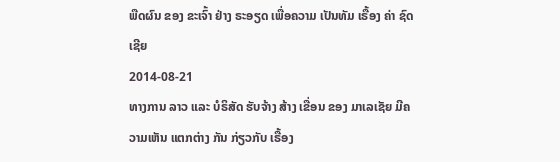ພືດຜົນ ຂອງ ຂະເຈົ້າ ຢ່າງ ຣະອຽດ ເພື່ອຄວາມ ເປັນທັມ ເຣື້ອງ ຄ່າ ຊົດເຊີຍ
2014-08-21
ທາງການ ລາວ ແລະ ບໍຣິສັດ ຮັບຈ້າງ ສ້າງ ເຂື່ອນ ຂອງ ມາເລເຊັຍ ມີຄວາມເຫັນ ແຕກຕ່າງ ກັນ ກ່ຽວກັບ ເຣື້ອງ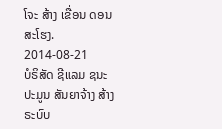ໂຈະ ສ້າງ ເຂື່ອນ ດອນ ສະໂຮງ.
2014-08-21
ບໍຣິສັດ ຊີແລມ ຊນະ ປະມູນ ສັນຍາຈ້າງ ສ້າງ ຣະບົບ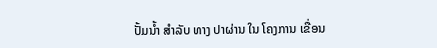ປັ້ມນ້ຳ ສຳລັບ ທາງ ປາຜ່ານ ໃນ ໂຄງການ ເຂື່ອນ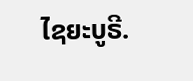ໄຊຍະບູຣີ.